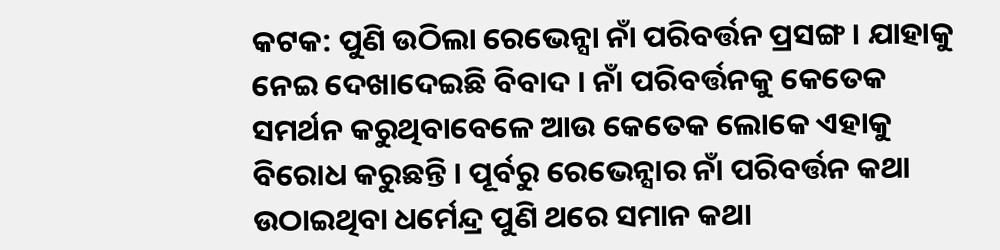କଟକ: ପୁଣି ଉଠିଲା ରେଭେନ୍ସା ନାଁ ପରିବର୍ତ୍ତନ ପ୍ରସଙ୍ଗ । ଯାହାକୁ ନେଇ ଦେଖାଦେଇଛି ବିବାଦ । ନାଁ ପରିବର୍ତ୍ତନକୁ କେତେକ ସମର୍ଥନ କରୁଥିବାବେଳେ ଆଉ କେତେକ ଲୋକେ ଏହାକୁ ବିରୋଧ କରୁଛନ୍ତି । ପୂର୍ବରୁ ରେଭେନ୍ସାର ନାଁ ପରିବର୍ତ୍ତନ କଥା ଉଠାଇଥିବା ଧର୍ମେନ୍ଦ୍ର ପୁଣି ଥରେ ସମାନ କଥା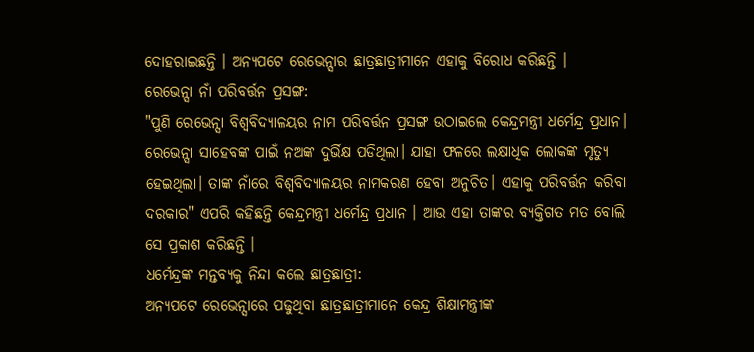ଦୋହରାଇଛନ୍ତି । ଅନ୍ୟପଟେ ରେଭେନ୍ସାର ଛାତ୍ରଛାତ୍ରୀମାନେ ଏହାକୁ ବିରୋଧ କରିଛନ୍ତି ।
ରେଭେନ୍ସା ନାଁ ପରିବର୍ତ୍ତନ ପ୍ରସଙ୍ଗ:
"ପୁଣି ରେଭେନ୍ସା ବିଶ୍ୱବିଦ୍ୟାଳୟର ନାମ ପରିବର୍ତ୍ତନ ପ୍ରସଙ୍ଗ ଉଠାଇଲେ କେନ୍ଦ୍ରମନ୍ତ୍ରୀ ଧର୍ମେନ୍ଦ୍ର ପ୍ରଧାନ। ରେଭେନ୍ସା ସାହେବଙ୍କ ପାଇଁ ନଅଙ୍କ ଦୁର୍ଭିକ୍ଷ ପଡିଥିଲା। ଯାହା ଫଳରେ ଲକ୍ଷାଧିକ ଲୋକଙ୍କ ମୃତ୍ୟୁ ହେଇଥିଲା। ତାଙ୍କ ନାଁରେ ବିଶ୍ୱବିଦ୍ୟାଳୟର ନାମକରଣ ହେବା ଅନୁଚିତ। ଏହାକୁ ପରିବର୍ତ୍ତନ କରିବା ଦରକାର" ଏପରି କହିଛନ୍ତି କେନ୍ଦ୍ରମନ୍ତ୍ରୀ ଧର୍ମେନ୍ଦ୍ର ପ୍ରଧାନ । ଆଉ ଏହା ତାଙ୍କର ବ୍ୟକ୍ତିଗତ ମତ ବୋଲି ସେ ପ୍ରକାଶ କରିଛନ୍ତି ।
ଧର୍ମେନ୍ଦ୍ରଙ୍କ ମନ୍ତବ୍ୟକୁ ନିନ୍ଦା କଲେ ଛାତ୍ରଛାତ୍ରୀ:
ଅନ୍ୟପଟେ ରେଭେନ୍ସାରେ ପଢୁଥିବା ଛାତ୍ରଛାତ୍ରୀମାନେ କେନ୍ଦ୍ର ଶିକ୍ଷାମନ୍ତ୍ରୀଙ୍କ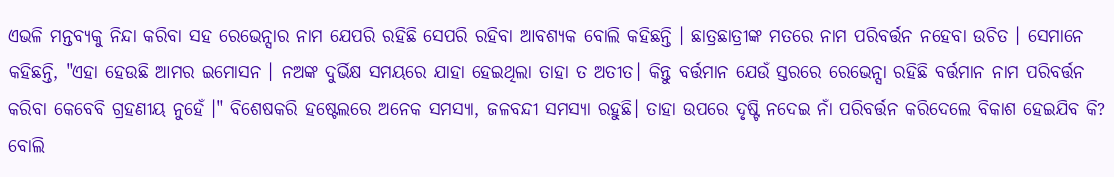ଏଭଳି ମନ୍ତବ୍ୟକୁ ନିନ୍ଦା କରିବା ସହ ରେଭେନ୍ସାର ନାମ ଯେପରି ରହିଛି ସେପରି ରହିବା ଆବଶ୍ୟକ ବୋଲି କହିଛନ୍ତି । ଛାତ୍ରଛାତ୍ରୀଙ୍କ ମତରେ ନାମ ପରିବର୍ତ୍ତନ ନହେବା ଉଚିତ । ସେମାନେ କହିଛନ୍ତି, "ଏହା ହେଉଛି ଆମର ଇମୋସନ । ନଅଙ୍କ ଦୁର୍ଭିକ୍ଷ ସମୟରେ ଯାହା ହେଇଥିଲା ତାହା ତ ଅତୀତ। କିନ୍ତୁ ବର୍ତ୍ତମାନ ଯେଉଁ ସ୍ତରରେ ରେଭେନ୍ସା ରହିଛି ବର୍ତ୍ତମାନ ନାମ ପରିବର୍ତ୍ତନ କରିବା କେବେବି ଗ୍ରହଣୀୟ ନୁହେଁ ।" ବିଶେଷକରି ହଷ୍ଟେଲରେ ଅନେକ ସମସ୍ୟା, ଜଳବନ୍ଦୀ ସମସ୍ୟା ରହୁଛି। ତାହା ଉପରେ ଦୃଷ୍ଟି ନଦେଇ ନାଁ ପରିବର୍ତ୍ତନ କରିଦେଲେ ବିକାଶ ହେଇଯିବ କି? ବୋଲି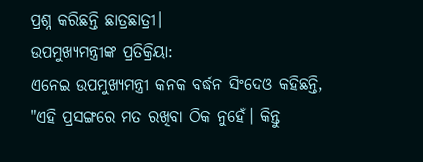ପ୍ରଶ୍ନ କରିଛନ୍ତି ଛାତ୍ରଛାତ୍ରୀ।
ଉପମୁଖ୍ୟମନ୍ତ୍ରୀଙ୍କ ପ୍ରତିକ୍ରିୟା:
ଏନେଇ ଉପମୁଖ୍ୟମନ୍ତ୍ରୀ କନକ ବର୍ଦ୍ଧନ ସିଂଦେଓ କହିଛନ୍ତି, "ଏହି ପ୍ରସଙ୍ଗରେ ମତ ରଖିବା ଠିକ ନୁହେଁ। କିନ୍ତୁ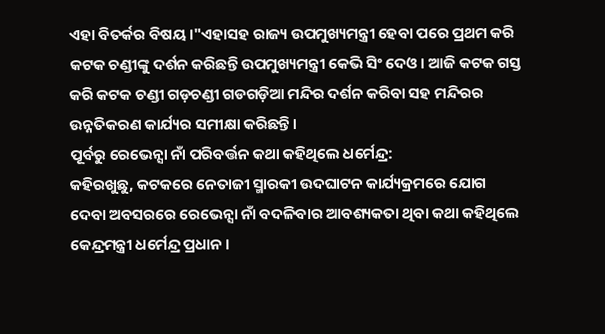ଏହା ବିତର୍କର ବିଷୟ ।"ଏହାସହ ରାଜ୍ୟ ଉପମୁଖ୍ୟମନ୍ତ୍ରୀ ହେବା ପରେ ପ୍ରଥମ କରି କଟକ ଚଣ୍ଡୀଙ୍କୁ ଦର୍ଶନ କରିଛନ୍ତି ଉପମୁଖ୍ୟମନ୍ତ୍ରୀ କେଭି ସିଂ ଦେଓ। ଆଜି କଟକ ଗସ୍ତ କରି କଟକ ଚଣ୍ଡୀ ଗଡ଼ଚଣ୍ଡୀ ଗଡଗଡ଼ିଆ ମନ୍ଦିର ଦର୍ଶନ କରିବା ସହ ମନ୍ଦିରର ଉନ୍ନତିକରଣ କାର୍ଯ୍ୟର ସମୀକ୍ଷା କରିଛନ୍ତି।
ପୂର୍ବରୁ ରେଭେନ୍ସା ନାଁ ପରିବର୍ତ୍ତନ କଥା କହିଥିଲେ ଧର୍ମେନ୍ଦ୍ର:
କହିରଖୁଛୁ, କଟକରେ ନେତାଜୀ ସ୍ମାରକୀ ଉଦଘାଟନ କାର୍ଯ୍ୟକ୍ରମରେ ଯୋଗ ଦେବା ଅବସରରେ ରେଭେନ୍ସା ନାଁ ବଦଳିବାର ଆବଶ୍ୟକତା ଥିବା କଥା କହିଥିଲେ କେନ୍ଦ୍ରମନ୍ତ୍ରୀ ଧର୍ମେନ୍ଦ୍ର ପ୍ରଧାନ ।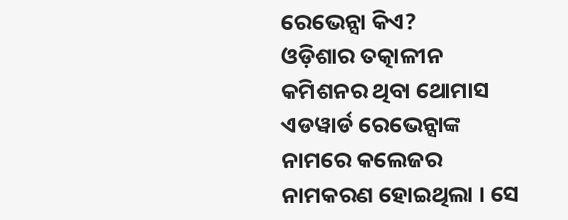ରେଭେନ୍ସା କିଏ?
ଓଡ଼ିଶାର ତତ୍କାଳୀନ କମିଶନର ଥିବା ଥୋମାସ ଏଡୱାର୍ଡ ରେଭେନ୍ସାଙ୍କ ନାମରେ କଲେଜର ନାମକରଣ ହୋଇଥିଲା । ସେ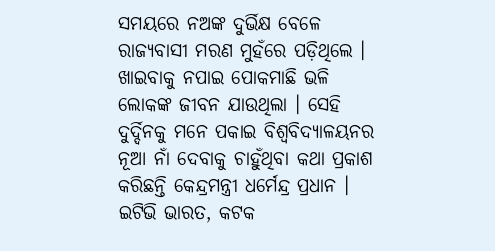ସମୟରେ ନଅଙ୍କ ଦୁର୍ଭିକ୍ଷ ବେଳେ ରାଜ୍ୟବାସୀ ମରଣ ମୁହଁରେ ପଡ଼ିଥିଲେ । ଖାଇବାକୁ ନପାଇ ପୋକମାଛି ଭଳି ଲୋକଙ୍କ ଜୀବନ ଯାଉଥିଲା । ସେହି ଦୁର୍ଦ୍ଦିନକୁ ମନେ ପକାଇ ବିଶ୍ବବିଦ୍ୟାଳୟନର ନୂଆ ନାଁ ଦେବାକୁ ଚାହୁଁଥିବା କଥା ପ୍ରକାଶ କରିଛନ୍ତି କେନ୍ଦ୍ରମନ୍ତ୍ରୀ ଧର୍ମେନ୍ଦ୍ର ପ୍ରଧାନ ।
ଇଟିଭି ଭାରତ, କଟକ